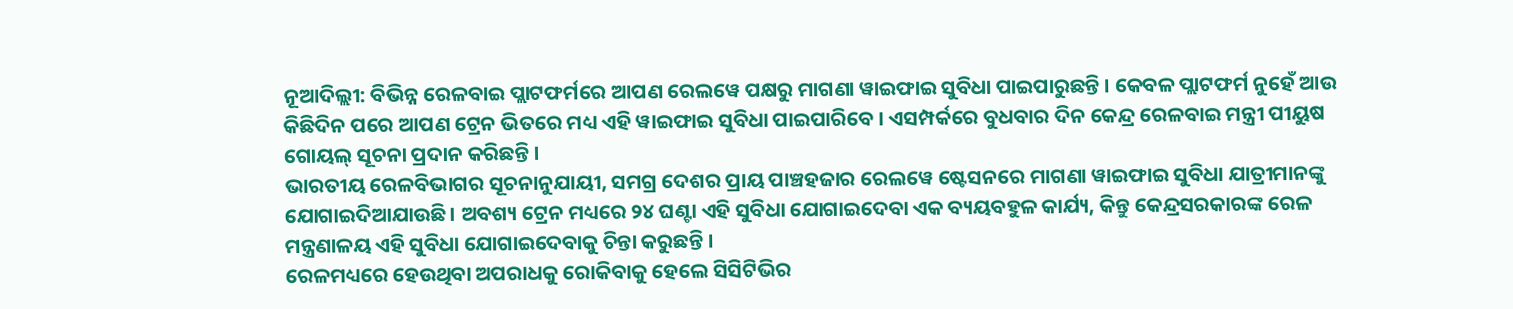ନୂଆଦିଲ୍ଲୀ: ବିଭିନ୍ନ ରେଳବାଇ ପ୍ଲାଟଫର୍ମରେ ଆପଣ ରେଲୱେ ପକ୍ଷରୁ ମାଗଣା ୱାଇଫାଇ ସୁବିଧା ପାଇପାରୁଛନ୍ତି । କେବଳ ପ୍ଲାଟଫର୍ମ ନୁହେଁ ଆଉ କିଛିଦିନ ପରେ ଆପଣ ଟ୍ରେନ ଭିତରେ ମଧ୍ୟ ଏହି ୱାଇଫାଇ ସୁବିଧା ପାଇପାରିବେ । ଏସମ୍ପର୍କରେ ବୁଧବାର ଦିନ କେନ୍ଦ୍ର ରେଳବାଇ ମନ୍ତ୍ରୀ ପୀୟୁଷ ଗୋୟଲ୍ ସୂଚନା ପ୍ରଦାନ କରିଛନ୍ତି ।
ଭାରତୀୟ ରେଳବିଭାଗର ସୂଚନାନୁଯାୟୀ, ସମଗ୍ର ଦେଶର ପ୍ରାୟ ପାଞ୍ଚହଜାର ରେଲୱେ ଷ୍ଟେସନରେ ମାଗଣା ୱାଇଫାଇ ସୁବିଧା ଯାତ୍ରୀମାନଙ୍କୁ ଯୋଗାଇଦିଆଯାଉଛି । ଅବଶ୍ୟ ଟ୍ରେନ ମଧ୍ୟରେ ୨୪ ଘଣ୍ଟା ଏହି ସୁବିଧା ଯୋଗାଇଦେବା ଏକ ବ୍ୟୟବହୁଳ କାର୍ଯ୍ୟ, କିନ୍ତୁ କେନ୍ଦ୍ରସରକାରଙ୍କ ରେଳ ମନ୍ତ୍ରଣାଳୟ ଏହି ସୁବିଧା ଯୋଗାଇଦେବାକୁ ଚିନ୍ତା କରୁଛନ୍ତି ।
ରେଳମଧ୍ୟରେ ହେଉଥିବା ଅପରାଧକୁ ରୋକିବାକୁ ହେଲେ ସିସିଟିଭିର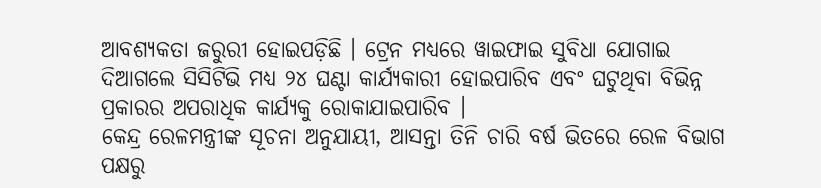ଆବଶ୍ୟକତା ଜରୁରୀ ହୋଇପଡ଼ିଛି । ଟ୍ରେନ ମଧ୍ୟରେ ୱାଇଫାଇ ସୁବିଧା ଯୋଗାଇ ଦିଆଗଲେ ସିସିଟିଭି ମଧ୍ୟ ୨୪ ଘଣ୍ଟା କାର୍ଯ୍ୟକାରୀ ହୋଇପାରିବ ଏବଂ ଘଟୁଥିବା ବିଭିନ୍ନ ପ୍ରକାରର ଅପରାଧିକ କାର୍ଯ୍ୟକୁ ରୋକାଯାଇପାରିବ ।
କେନ୍ଦ୍ର ରେଳମନ୍ତ୍ରୀଙ୍କ ସୂଚନା ଅନୁଯାୟୀ, ଆସନ୍ତା ତିନି ଚାରି ବର୍ଷ ଭିତରେ ରେଳ ବିଭାଗ ପକ୍ଷରୁ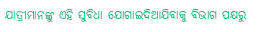ଯାତ୍ରୀମାନଙ୍କୁ ଏହି ସୁବିଧା ଯୋଗାଇଦିଆଯିବାକୁ ବିଭାଗ ପକ୍ଷରୁ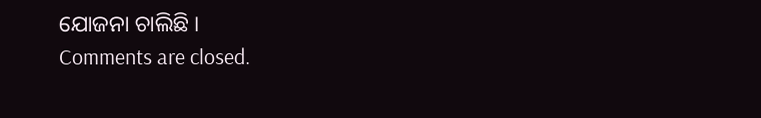ଯୋଜନା ଚାଲିଛି ।
Comments are closed.